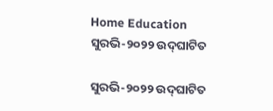Home Education ସୁରଭି-୨୦୨୨ ଉଦ୍‌ଘାଟିତ

ସୁରଭି-୨୦୨୨ ଉଦ୍‌ଘାଟିତ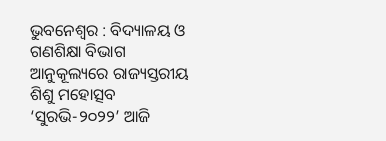ଭୁବନେଶ୍ୱର : ବିଦ୍ୟାଳୟ ଓ ଗଣଶିକ୍ଷା ବିଭାଗ ଆନୁକୂଲ୍ୟରେ ରାଜ୍ୟସ୍ତରୀୟ ଶିଶୁ ମହୋତ୍ସବ ‘ସୁରଭି-୨୦୨୨’ ଆଜି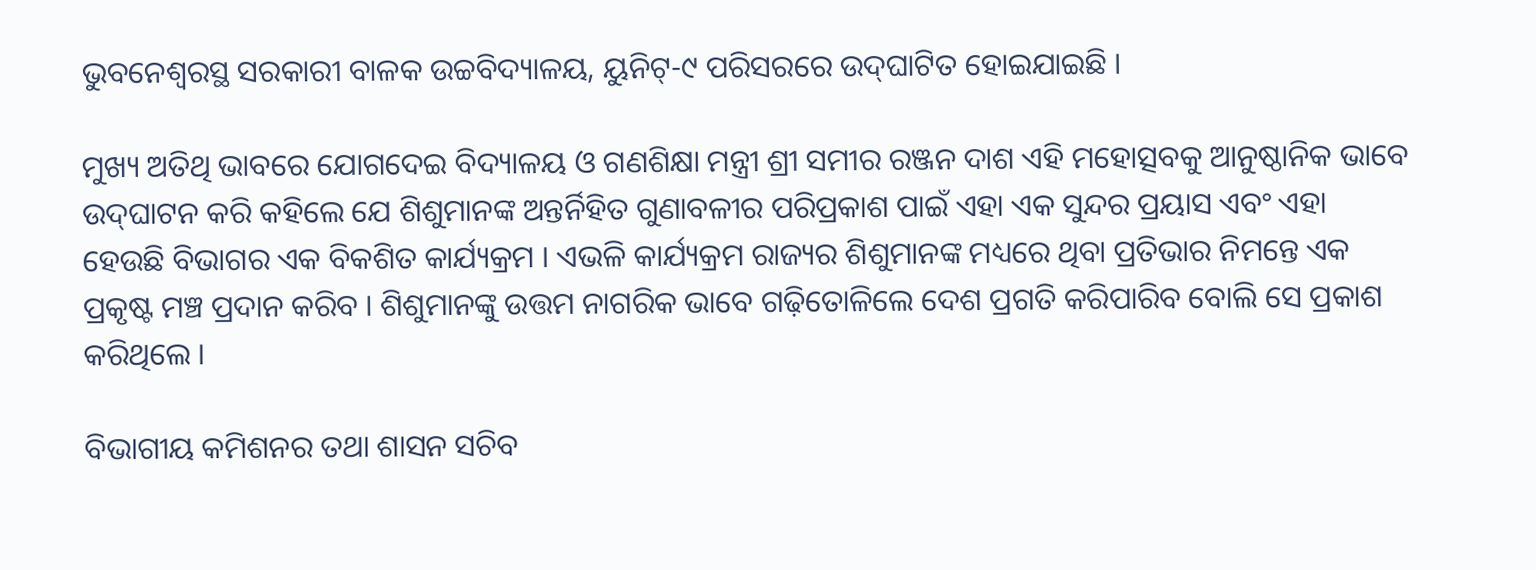ଭୁବନେଶ୍ୱରସ୍ଥ ସରକାରୀ ବାଳକ ଉଚ୍ଚବିଦ୍ୟାଳୟ, ୟୁନିଟ୍‌-୯ ପରିସରରେ ଉଦ୍‌ଘାଟିତ ହୋଇଯାଇଛି ।

ମୁଖ୍ୟ ଅତିଥି ଭାବରେ ଯୋଗଦେଇ ବିଦ୍ୟାଳୟ ଓ ଗଣଶିକ୍ଷା ମନ୍ତ୍ରୀ ଶ୍ରୀ ସମୀର ରଞ୍ଜନ ଦାଶ ଏହି ମହୋତ୍ସବକୁ ଆନୁଷ୍ଠାନିକ ଭାବେ ଉଦ୍‌ଘାଟନ କରି କହିଲେ ଯେ ଶିଶୁମାନଙ୍କ ଅନ୍ତର୍ନିହିତ ଗୁଣାବଳୀର ପରିପ୍ରକାଶ ପାଇଁ ଏହା ଏକ ସୁନ୍ଦର ପ୍ରୟାସ ଏବଂ ଏହା ହେଉଛି ବିଭାଗର ଏକ ବିକଶିତ କାର୍ଯ୍ୟକ୍ରମ । ଏଭଳି କାର୍ଯ୍ୟକ୍ରମ ରାଜ୍ୟର ଶିଶୁମାନଙ୍କ ମଧ୍ୟରେ ଥିବା ପ୍ରତିଭାର ନିମନ୍ତେ ଏକ ପ୍ରକୃଷ୍ଟ ମଞ୍ଚ ପ୍ରଦାନ କରିବ । ଶିଶୁମାନଙ୍କୁ ଉତ୍ତମ ନାଗରିକ ଭାବେ ଗଢ଼ିତୋଳିଲେ ଦେଶ ପ୍ରଗତି କରିପାରିବ ବୋଲି ସେ ପ୍ରକାଶ କରିଥିଲେ ।

ବିଭାଗୀୟ କମିଶନର ତଥା ଶାସନ ସଚିବ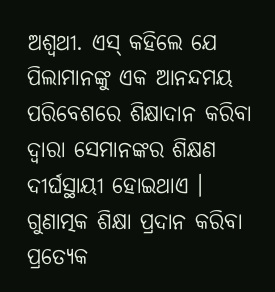ଅଶ୍ୱଥୀ. ଏସ୍‌ କହିଲେ ଯେ ପିଲାମାନଙ୍କୁ ଏକ ଆନନ୍ଦମୟ ପରିବେଶରେ ଶିକ୍ଷାଦାନ କରିବା ଦ୍ୱାରା ସେମାନଙ୍କର ଶିକ୍ଷଣ ଦୀର୍ଘସ୍ଥାୟୀ ହୋଇଥାଏ । ଗୁଣାତ୍ମକ ଶିକ୍ଷା ପ୍ରଦାନ କରିବା ପ୍ରତ୍ୟେକ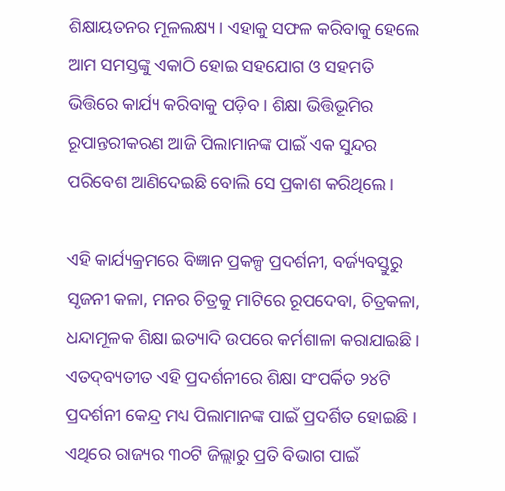ଶିକ୍ଷାୟତନର ମୂଳଲକ୍ଷ୍ୟ । ଏହାକୁ ସଫଳ କରିବାକୁ ହେଲେ ଆମ ସମସ୍ତଙ୍କୁ ଏକାଠି ହୋଇ ସହଯୋଗ ଓ ସହମତି ଭିତ୍ତିରେ କାର୍ଯ୍ୟ କରିବାକୁ ପଡ଼ିବ । ଶିକ୍ଷା ଭିତ୍ତିଭୂମିର ରୂପାନ୍ତରୀକରଣ ଆଜି ପିଲାମାନଙ୍କ ପାଇଁ ଏକ ସୁନ୍ଦର ପରିବେଶ ଆଣିଦେଇଛି ବୋଲି ସେ ପ୍ରକାଶ କରିଥିଲେ ।

ଏହି କାର୍ଯ୍ୟକ୍ରମରେ ବିଜ୍ଞାନ ପ୍ରକଳ୍ପ ପ୍ରଦର୍ଶନୀ, ବର୍ଜ୍ୟବସ୍ତୁରୁ ସୃଜନୀ କଳା, ମନର ଚିତ୍ରକୁ ମାଟିରେ ରୂପଦେବା, ଚିତ୍ରକଳା, ଧନ୍ଦାମୂଳକ ଶିକ୍ଷା ଇତ୍ୟାଦି ଉପରେ କର୍ମଶାଳା କରାଯାଇଛି । ଏତଦ୍‌ବ୍ୟତୀତ ଏହି ପ୍ରଦର୍ଶନୀରେ ଶିକ୍ଷା ସଂପର୍କିତ ୨୪ଟି ପ୍ରଦର୍ଶନୀ କେନ୍ଦ୍ର ମଧ୍ୟ ପିଲାମାନଙ୍କ ପାଇଁ ପ୍ରଦର୍ଶିତ ହୋଇଛି । ଏଥିରେ ରାଜ୍ୟର ୩୦ଟି ଜିଲ୍ଲାରୁ ପ୍ରତି ବିଭାଗ ପାଇଁ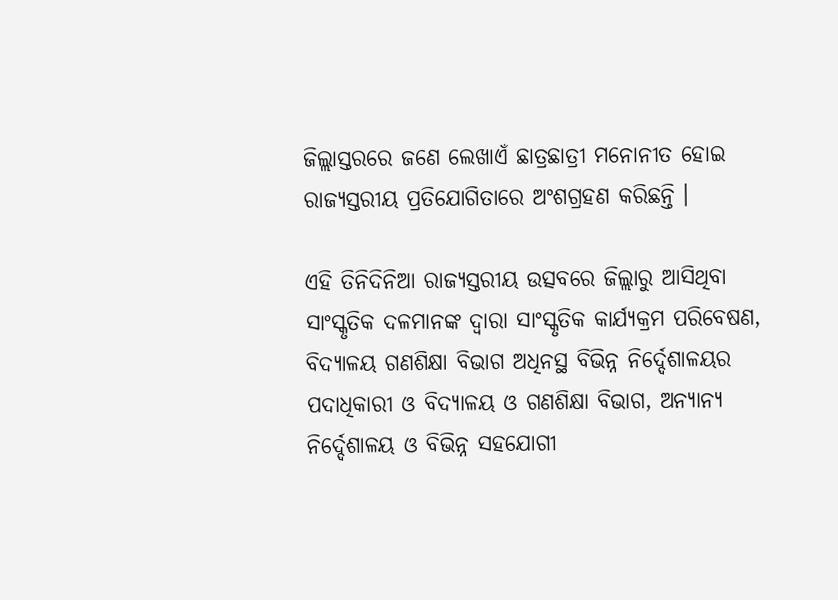ଜିଲ୍ଲାସ୍ତରରେ ଜଣେ ଲେଖାଏଁ ଛାତ୍ରଛାତ୍ରୀ ମନୋନୀତ ହୋଇ ରାଜ୍ୟସ୍ତରୀୟ ପ୍ରତିଯୋଗିତାରେ ଅଂଶଗ୍ରହଣ କରିଛନ୍ତି ।

ଏହି ତିନିଦିନିଆ ରାଜ୍ୟସ୍ତରୀୟ ଉତ୍ସବରେ ଜିଲ୍ଲାରୁ ଆସିଥିବା ସାଂସ୍କୃତିକ ଦଳମାନଙ୍କ ଦ୍ୱାରା ସାଂସ୍କୃତିକ କାର୍ଯ୍ୟକ୍ରମ ପରିବେଷଣ, ବିଦ୍ୟାଳୟ ଗଣଶିକ୍ଷା ବିଭାଗ ଅଧିନସ୍ଥ ବିଭିନ୍ନ ନିର୍ଦ୍ଦେଶାଳୟର ପଦାଧିକାରୀ ଓ ବିଦ୍ୟାଳୟ ଓ ଗଣଶିକ୍ଷା ବିଭାଗ, ଅନ୍ୟାନ୍ୟ ନିର୍ଦ୍ଦେଶାଳୟ ଓ ବିଭିନ୍ନ ସହଯୋଗୀ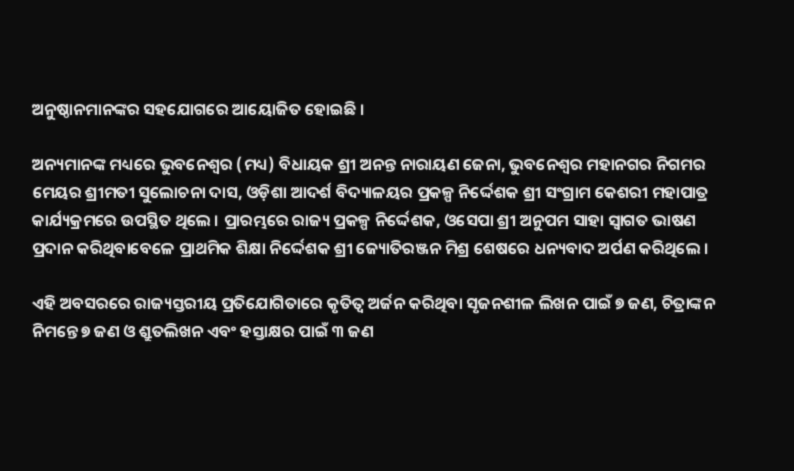ଅନୁଷ୍ଠାନମାନଙ୍କର ସହଯୋଗରେ ଆୟୋଜିତ ହୋଇଛି ।

ଅନ୍ୟମାନଙ୍କ ମଧ୍ୟରେ ଭୁବନେଶ୍ୱର (ମଧ୍ୟ) ବିଧାୟକ ଶ୍ରୀ ଅନନ୍ତ ନାରାୟଣ ଜେନା, ଭୁବନେଶ୍ୱର ମହାନଗର ନିଗମର ମେୟର ଶ୍ରୀମତୀ ସୁଲୋଚନା ଦାସ, ଓଡ଼ିଶା ଆଦର୍ଶ ବିଦ୍ୟାଳୟର ପ୍ରକଳ୍ପ ନିର୍ଦ୍ଦେଶକ ଶ୍ରୀ ସଂଗ୍ରାମ କେଶରୀ ମହାପାତ୍ର କାର୍ଯ୍ୟକ୍ରମରେ ଉପସ୍ଥିତ ଥିଲେ । ପ୍ରାରମ୍ଭରେ ରାଜ୍ୟ ପ୍ରକଳ୍ପ ନିର୍ଦ୍ଦେଶକ, ଓସେପା ଶ୍ରୀ ଅନୁପମ ସାହା ସ୍ୱାଗତ ଭାଷଣ ପ୍ରଦାନ କରିଥିବାବେଳେ ପ୍ରାଥମିକ ଶିକ୍ଷା ନିର୍ଦ୍ଦେଶକ ଶ୍ରୀ ଜ୍ୟୋତିରଞ୍ଜନ ମିଶ୍ର ଶେଷରେ ଧନ୍ୟବାଦ ଅର୍ପଣ କରିଥିଲେ ।

ଏହି ଅବସରରେ ରାଜ୍ୟସ୍ତରୀୟ ପ୍ରତିଯୋଗିତାରେ କୃତିତ୍ୱ ଅର୍ଜନ କରିଥିବା ସୃଜନଶୀଳ ଲିଖନ ପାଇଁ ୭ ଜଣ, ଚିତ୍ରାଙ୍କନ ନିମନ୍ତେ ୭ ଜଣ ଓ ଶ୍ରୁତଲିଖନ ଏବଂ ହସ୍ତାକ୍ଷର ପାଇଁ ୩ ଜଣ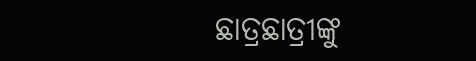ଛାତ୍ରଛାତ୍ରୀଙ୍କୁ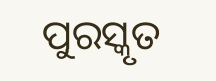ପୁରସ୍କୃତ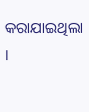କରାଯାଇଥିଲା ।